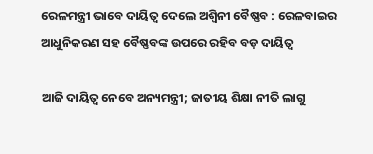ରେଳମନ୍ତ୍ରୀ ଭାବେ ଦାୟିତ୍ୱ ଦେଲେ ଅଶ୍ୱିନୀ ବୈଷ୍ଣବ : ରେଳବାଇର ଆଧୁନିକରଣ ସହ ବୈଷ୍ଣବଙ୍କ ଉପରେ ରହିବ ବଡ଼ ଦାୟିତ୍ୱ

ଆଜି ଦାୟିତ୍ୱ ନେବେ ଅନ୍ୟମନ୍ତ୍ରୀ; ଜାତୀୟ ଶିକ୍ଷା ନୀତି ଲାଗୁ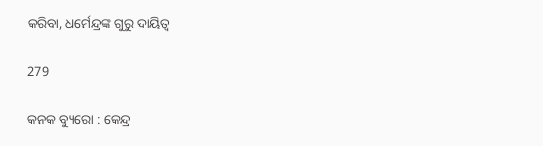କରିବା, ଧର୍ମେନ୍ଦ୍ରଙ୍କ ଗୁରୁ ଦାୟିତ୍ୱ

279

କନକ ବ୍ୟୁରୋ : କେନ୍ଦ୍ର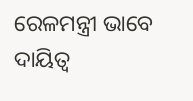ରେଳମନ୍ତ୍ରୀ ଭାବେ ଦାୟିତ୍ୱ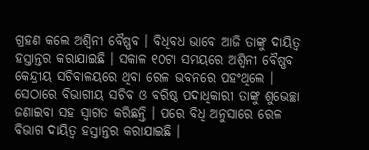ଗ୍ରହଣ କଲେ ଅଶ୍ୱିନୀ ବୈଷ୍ଣବ । ବିଧିବଧ ଭାବେ ଆଜି ତାଙ୍କୁ ଦାୟିତ୍ୱ ହସ୍ତାନ୍ତର କରାଯାଇଛି । ସକାଳ ୧୦ଟା ସମୟରେ ଅଶ୍ୱିନୀ ବୈଷ୍ଣବ କେନ୍ଦ୍ରୀୟ ସଚିବାଳୟରେ ଥିବା ରେଳ ଭବନରେ ପହଂଥିଲେ । ସେଠାରେ ବିଭାଗୀୟ ସଚିବ ଓ ବରିଷ୍ଠ ପଦାଧିକାରୀ ତାଙ୍କୁ ଶୁଭେଚ୍ଛା ଜଣାଇବା ସହ ସ୍ୱାଗତ କରିଛନ୍ତି । ପରେ ବିଧି ଅନୁସାରେ ରେଳ ବିଭାଗ ଦାୟିତ୍ୱ ହସ୍ତାନ୍ତର କରାଯାଇଛି ।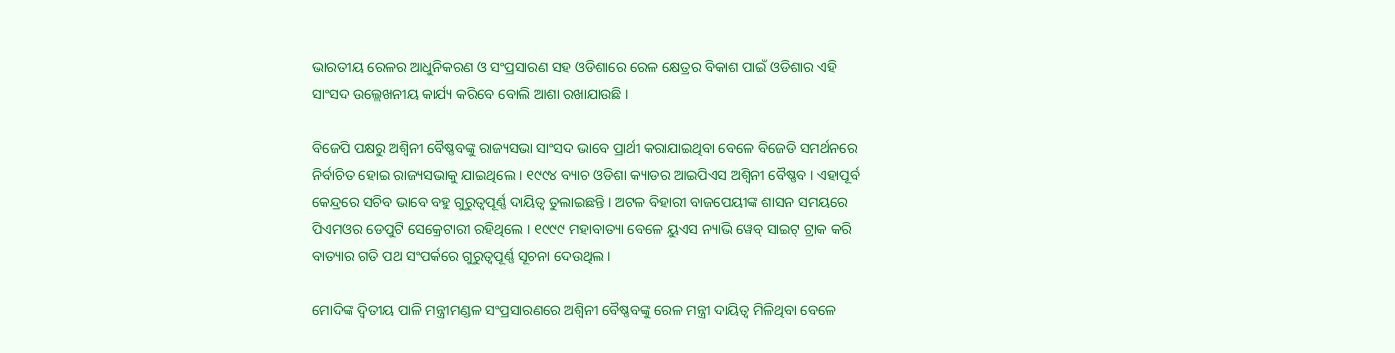ଭାରତୀୟ ରେଳର ଆଧୁନିକରଣ ଓ ସଂପ୍ରସାରଣ ସହ ଓଡିଶାରେ ରେଳ କ୍ଷେତ୍ରର ବିକାଶ ପାଇଁ ଓଡିଶାର ଏହି ସାଂସଦ ଉଲ୍ଲେଖନୀୟ କାର୍ଯ୍ୟ କରିବେ ବୋଲି ଆଶା ରଖାଯାଉଛି ।

ବିଜେପି ପକ୍ଷରୁ ଅଶ୍ୱିନୀ ବୈଷ୍ଣବଙ୍କୁ ରାଜ୍ୟସଭା ସାଂସଦ ଭାବେ ପ୍ରାର୍ଥୀ କରାଯାଇଥିବା ବେଳେ ବିଜେଡି ସମର୍ଥନରେ ନିର୍ବାଚିତ ହୋଇ ରାଜ୍ୟସଭାକୁ ଯାଇଥିଲେ । ୧୯୯୪ ବ୍ୟାଚ ଓଡିଶା କ୍ୟାଡର ଆଇପିଏସ ଅଶ୍ୱିନୀ ବୈଷ୍ଣବ । ଏହାପୂର୍ବ କେନ୍ଦ୍ରରେ ସଚିବ ଭାବେ ବହୁ ଗୁରୁତ୍ୱପୂର୍ଣ୍ଣ ଦାୟିତ୍ୱ ତୁଲାଇଛନ୍ତି । ଅଟଳ ବିହାରୀ ବାଜପେୟୀଙ୍କ ଶାସନ ସମୟରେ ପିଏମଓର ଡେପୁଟି ସେକ୍ରେଟାରୀ ରହିଥିଲେ । ୧୯୯୯ ମହାବାତ୍ୟା ବେଳେ ୟୁଏସ ନ୍ୟାଭି ୱେବ୍ ସାଇଟ୍ ଟ୍ରାକ କରି ବାତ୍ୟାର ଗତି ପଥ ସଂପର୍କରେ ଗୁରୁତ୍ୱପୂର୍ଣ୍ଣ ସୂଚନା ଦେଉଥିଲ ।

ମୋଦିଙ୍କ ଦ୍ୱିତୀୟ ପାଳି ମନ୍ତ୍ରୀମଣ୍ଡଳ ସଂପ୍ରସାରଣରେ ଅଶ୍ୱିନୀ ବୈଷ୍ଣବଙ୍କୁ ରେଳ ମନ୍ତ୍ରୀ ଦାୟିତ୍ୱ ମିଳିଥିବା ବେଳେ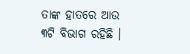ତାଙ୍କ ହାତରେ ଆଉ ୩ଟି ବିଭାଗ ରହିଛି ।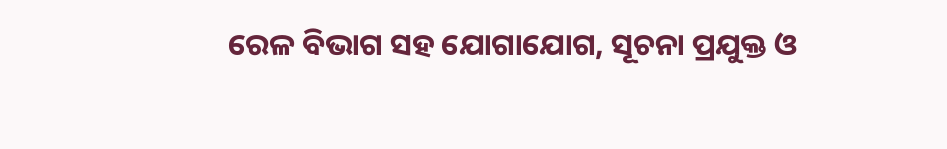ରେଳ ବିଭାଗ ସହ ଯୋଗାଯୋଗ, ସୂଚନା ପ୍ରଯୁକ୍ତ ଓ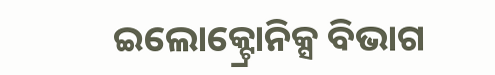ଇଲୋକ୍ଟ୍ରୋନିକ୍ସ ବିଭାଗ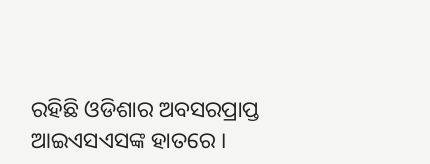ରହିଛି ଓଡିଶାର ଅବସରପ୍ରାପ୍ତ ଆଇଏସଏସଙ୍କ ହାତରେ ।